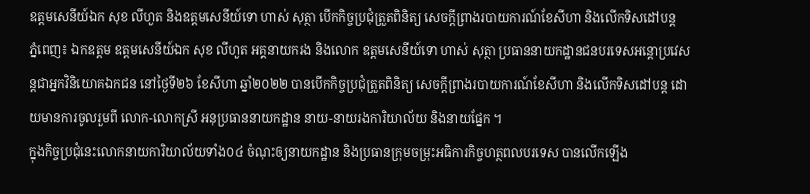ឧត្ដមសេនីយ៍ឯក សុខ លីហួត និងឧត្ដមសេនីយ៍ទោ ហាស់ សុត្ថា បើកកិច្ចប្រជុំត្រួតពិនិត្យ សេចក្ដីព្រាងរបាយការណ៍ខែសីហា និងលើកទិសដៅបន្ដ
ភ្នំពេញ៖ ឯកឧត្ដម ឧត្ដមសេនីយ៍ឯក សុខ លីហួត អគ្គនាយករង និងលោក ឧត្ដមសេនីយ៍ទោ ហាស់ សុត្ថា ប្រធាននាយកដ្ឋានជនបរទេសអន្ដោប្រវេសន្ដជាអ្នកវិនិយោគឯកជន នៅថ្ងៃទី២៦ ខែសីហា ឆ្នាំ២០២២ បានបើកកិច្ចប្រជុំត្រួតពិនិត្យ សេចក្ដីព្រាងរបាយការណ៍ខែសីហា និងលើកទិសដៅបន្ដ ដោយមានការចូលរួមពី លោក-លោកស្រី អនុប្រធាននាយកដ្ឋាន នាយ-នាយរងការិយាល័យ និងនាយផ្នែក ។
ក្នុងកិច្ចប្រជុំនេះលោកនាយការិយាល័យទាំង០៤ ចំណុះឲ្យនាយកដ្ឋាន និងប្រធានក្រុមចម្រុះអធិការកិច្ចហត្ថពលបរទេស បានលើកឡើង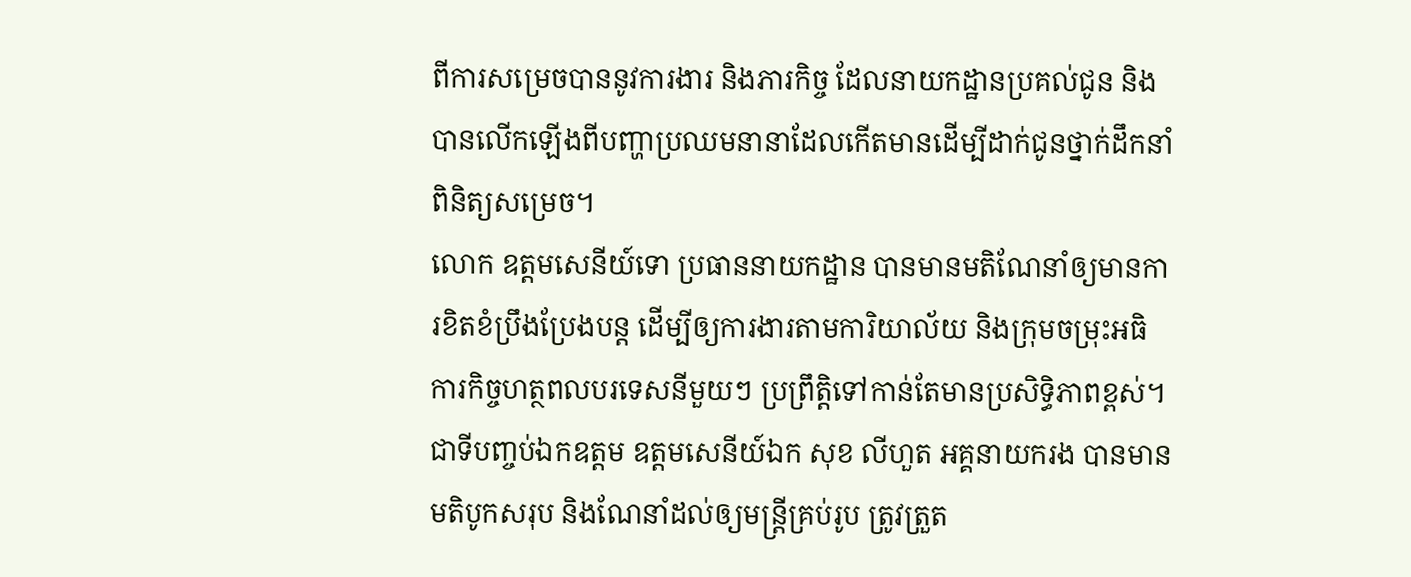ពីការសម្រេចបាននូវការងារ និងភារកិច្ច ដែលនាយកដ្ឋានប្រគល់ជូន និងបានលើកឡើងពីបញ្ហាប្រឈមនានាដែលកើតមានដើម្បីដាក់ជូនថ្នាក់ដឹកនាំពិនិត្យសម្រេច។
លោក ឧត្ដមសេនីយ៍ទោ ប្រធាននាយកដ្ឋាន បានមានមតិណែនាំឲ្យមានការខិតខំប្រឹងប្រែងបន្ដ ដើម្បីឲ្យការងារតាមការិយាល័យ និងក្រុមចម្រុះអធិការកិច្ចហត្ថពលបរទេសនីមួយៗ ប្រព្រឹត្ដិទៅកាន់តែមានប្រសិទ្ធិភាពខ្ពស់។
ជាទីបញ្ចប់ឯកឧត្ដម ឧត្ដមសេនីយ៍ឯក សុខ លីហួត អគ្គនាយករង បានមានមតិបូកសរុប និងណែនាំដល់ឲ្យមន្ដ្រីគ្រប់រូប ត្រូវត្រួត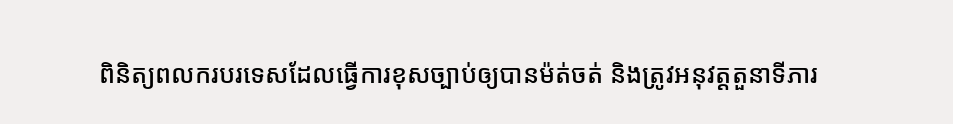ពិនិត្យពលករបរទេសដែលធ្វើការខុសច្បាប់ឲ្យបានម៉ត់ចត់ និងត្រូវអនុវត្ដតួនាទីភារ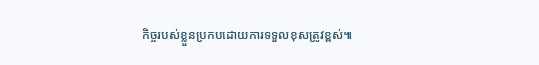កិច្ចរបស់ខ្លួនប្រកបដោយការទទួលខុសត្រូវខ្ពស់៕